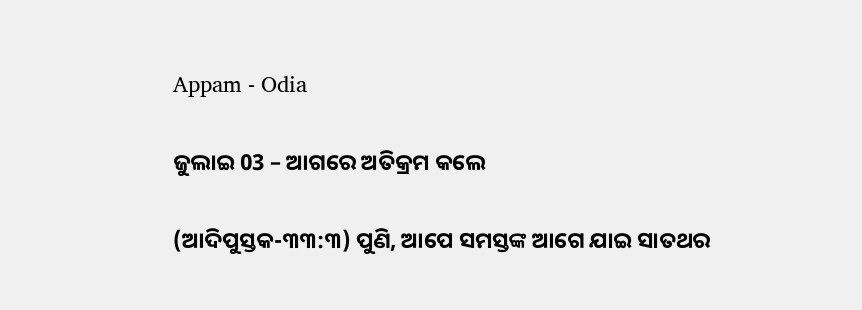Appam - Odia

ଜୁଲାଇ 03 – ଆଗରେ ଅତିକ୍ରମ କଲେ

(ଆଦିପୁସ୍ତକ-୩୩:୩) ପୁଣି, ଆପେ ସମସ୍ତଙ୍କ ଆଗେ ଯାଇ ସାତଥର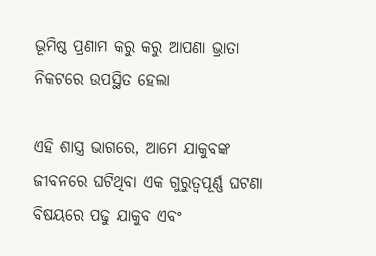ଭୂମିଷ୍ଠ ପ୍ରଣାମ କରୁ କରୁ ଆପଣା ଭ୍ରାତା ନିକଟରେ ଉପସ୍ଥିତ ହେଲା

ଏହି ଶାସ୍ତ୍ର ଭାଗରେ, ଆମେ ଯାକୁବଙ୍କ ଜୀବନରେ ଘଟିଥିବା ଏକ ଗୁରୁତ୍ୱପୂର୍ଣ୍ଣ ଘଟଣା ବିଷୟରେ ପଢୁ ଯାକୁବ ଏବଂ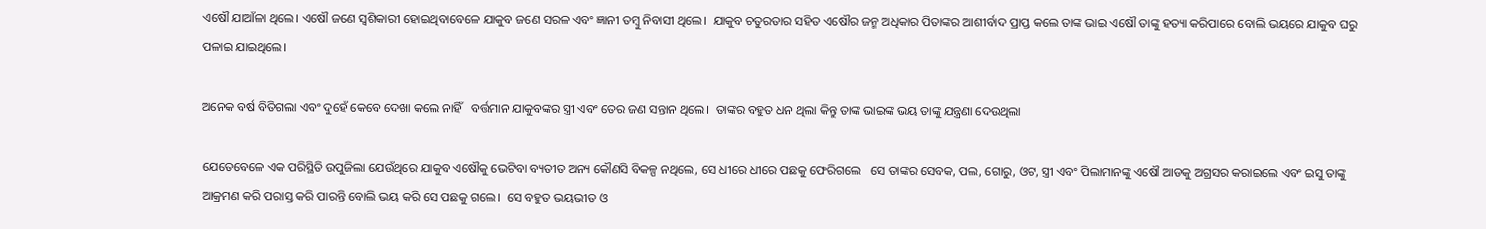ଏଷୌ ଯାଆଁଳା ଥିଲେ। ଏଷୌ ଜଣେ ସ୍ଵଶିକାରୀ ହୋଇଥିବାବେଳେ ଯାକୁବ ଜଣେ ସରଳ ଏବଂ ଜ୍ଞାନୀ ତମ୍ବୁ ନିବାସୀ ଥିଲେ।  ଯାକୁବ ଚତୁରତାର ସହିତ ଏଷୌର ଜନ୍ମ ଅଧିକାର ପିତାଙ୍କର ଆଶୀର୍ବାଦ ପ୍ରାପ୍ତ କଲେ ତାଙ୍କ ଭାଇ ଏଷୌ ତାଙ୍କୁ ହତ୍ୟା କରିପାରେ ବୋଲି ଭୟରେ ଯାକୁବ ଘରୁ ପଳାଇ ଯାଇଥିଲେ।

ଅନେକ ବର୍ଷ ବିତିଗଲା ଏବଂ ଦୁହେଁ କେବେ ଦେଖା କଲେ ନାହିଁ   ବର୍ତ୍ତମାନ ଯାକୁବଙ୍କର ସ୍ତ୍ରୀ ଏବଂ ତେର ଜଣ ସନ୍ତାନ ଥିଲେ।  ତାଙ୍କର ବହୁତ ଧନ ଥିଲା କିନ୍ତୁ ତାଙ୍କ ଭାଇଙ୍କ ଭୟ ତାଙ୍କୁ ଯନ୍ତ୍ରଣା ଦେଉଥିଲା

ଯେତେବେଳେ ଏକ ପରିସ୍ଥିତି ଉପୁଜିଲା ଯେଉଁଥିରେ ଯାକୁବ ଏଷୌକୁ ଭେଟିବା ବ୍ୟତୀତ ଅନ୍ୟ କୌଣସି ବିକଳ୍ପ ନଥିଲେ, ସେ ଧୀରେ ଧୀରେ ପଛକୁ ଫେରିଗଲେ   ସେ ତାଙ୍କର ସେବକ, ପଲ, ଗୋରୁ, ଓଟ, ସ୍ତ୍ରୀ ଏବଂ ପିଲାମାନଙ୍କୁ ଏଷୌ ଆଡକୁ ଅଗ୍ରସର କରାଇଲେ ଏବଂ ଇସୁ ତାଙ୍କୁ ଆକ୍ରମଣ କରି ପରାସ୍ତ କରି ପାରନ୍ତି ବୋଲି ଭୟ କରି ସେ ପଛକୁ ଗଲେ।  ସେ ବହୁତ ଭୟଭୀତ ଓ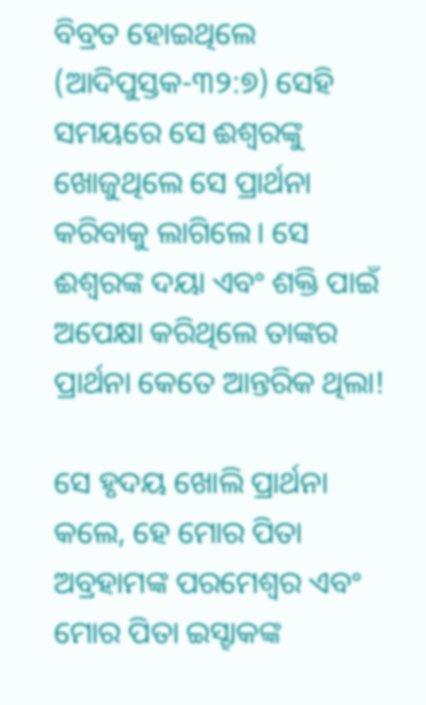ବିବ୍ରତ ହୋଇଥିଲେ (ଆଦିପୁସ୍ତକ-୩୨:୭) ସେହି ସମୟରେ ସେ ଈଶ୍ବରଙ୍କୁ ଖୋଜୁଥିଲେ ସେ ପ୍ରାର୍ଥନା କରିବାକୁ ଲାଗିଲେ। ସେ ଈଶ୍ବରଙ୍କ ଦୟା ଏବଂ ଶକ୍ତି ପାଇଁ ଅପେକ୍ଷା କରିଥିଲେ ତାଙ୍କର ପ୍ରାର୍ଥନା କେତେ ଆନ୍ତରିକ ଥିଲା!

ସେ ହୃଦୟ ଖୋଲି ପ୍ରାର୍ଥନା କଲେ, ହେ ମୋର ପିତା ଅବ୍ରହାମଙ୍କ ପରମେଶ୍ୱର ଏବଂ ମୋର ପିତା ଇସ୍ହାକଙ୍କ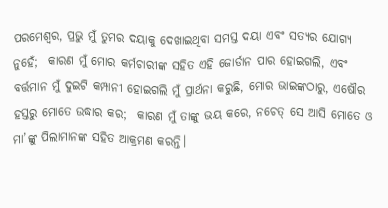ପରମେଶ୍ୱର, ପ୍ରଭୁ ମୁଁ ତୁମର ଦୟାକୁ ଦେଖାଇଥିବା ସମସ୍ତ ଦୟା ଏବଂ ସତ୍ୟର ଯୋଗ୍ୟ ନୁହେଁ;  କାରଣ ମୁଁ ମୋର କର୍ମଚାରୀଙ୍କ ସହିତ ଏହି ଜୋର୍ଡାନ ପାର ହୋଇଗଲି, ଏବଂ ବର୍ତ୍ତମାନ ମୁଁ ଦୁଇଟି କମ୍ପାନୀ ହୋଇଗଲି ମୁଁ ପ୍ରାର୍ଥନା କରୁଛି, ମୋର ଭାଇଙ୍କଠାରୁ, ଏଷୌର ହସ୍ତରୁ ମୋତେ ଉଦ୍ଧାର କର;  କାରଣ ମୁଁ ତାଙ୍କୁ ଭୟ କରେ, ନଚେତ୍ ସେ ଆସି ମୋତେ ଓ ମା’ଙ୍କୁ ପିଲାମାନଙ୍କ ସହିତ ଆକ୍ରମଣ କରନ୍ତି।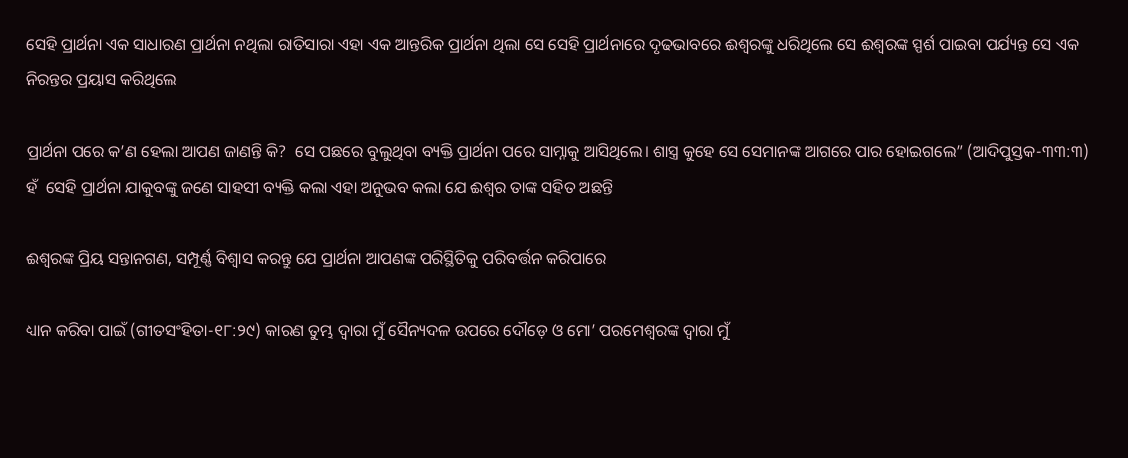ସେହି ପ୍ରାର୍ଥନା ଏକ ସାଧାରଣ ପ୍ରାର୍ଥନା ନଥିଲା ରାତିସାରା ଏହା ଏକ ଆନ୍ତରିକ ପ୍ରାର୍ଥନା ଥିଲା ସେ ସେହି ପ୍ରାର୍ଥନାରେ ଦୃଢଭାବରେ ଈଶ୍ୱରଙ୍କୁ ଧରିଥିଲେ ସେ ଈଶ୍ବରଙ୍କ ସ୍ପର୍ଶ ପାଇବା ପର୍ଯ୍ୟନ୍ତ ସେ ଏକ ନିରନ୍ତର ପ୍ରୟାସ କରିଥିଲେ

ପ୍ରାର୍ଥନା ପରେ କ’ଣ ହେଲା ଆପଣ ଜାଣନ୍ତି କି?  ସେ ପଛରେ ବୁଲୁଥିବା ବ୍ୟକ୍ତି ପ୍ରାର୍ଥନା ପରେ ସାମ୍ନାକୁ ଆସିଥିଲେ। ଶାସ୍ତ୍ର କୁହେ ସେ ସେମାନଙ୍କ ଆଗରେ ପାର ହୋଇଗଲେ” (ଆଦିପୁସ୍ତକ-୩୩:୩) ହଁ  ସେହି ପ୍ରାର୍ଥନା ଯାକୁବଙ୍କୁ ଜଣେ ସାହସୀ ବ୍ୟକ୍ତି କଲା ଏହା ଅନୁଭବ କଲା ଯେ ଈଶ୍ୱର ତାଙ୍କ ସହିତ ଅଛନ୍ତି

ଈଶ୍ବରଙ୍କ ପ୍ରିୟ ସନ୍ତାନଗଣ, ସମ୍ପୂର୍ଣ୍ଣ ବିଶ୍ୱାସ କରନ୍ତୁ ଯେ ପ୍ରାର୍ଥନା ଆପଣଙ୍କ ପରିସ୍ଥିତିକୁ ପରିବର୍ତ୍ତନ କରିପାରେ

ଧ୍ୟାନ କରିବା ପାଇଁ (ଗୀତସଂହିତା-୧୮:୨୯) କାରଣ ତୁମ୍ଭ ଦ୍ୱାରା ମୁଁ ସୈନ୍ୟଦଳ ଉପରେ ଦୌଡ଼େ ଓ ମୋ’ ପରମେଶ୍ୱରଙ୍କ ଦ୍ୱାରା ମୁଁ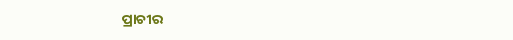ପ୍ରାଚୀର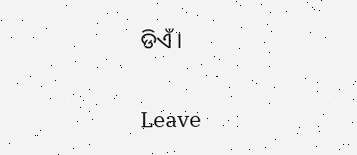ଡିଏଁ।

Leave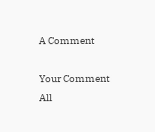A Comment

Your Comment
All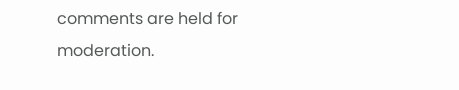comments are held for moderation.